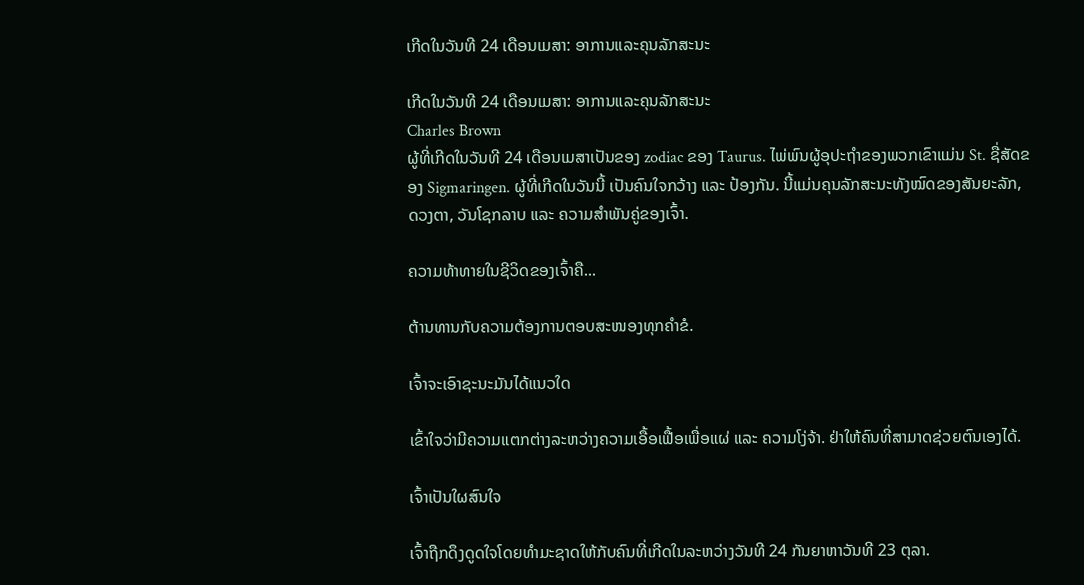ເກີດໃນວັນທີ 24 ເດືອນເມສາ: ອາການແລະຄຸນລັກສະນະ

ເກີດໃນວັນທີ 24 ເດືອນເມສາ: ອາການແລະຄຸນລັກສະນະ
Charles Brown
ຜູ້ທີ່ເກີດໃນວັນທີ 24 ເດືອນເມສາເປັນຂອງ zodiac ຂອງ Taurus. ໄພ່ພົນຜູ້ອຸປະຖໍາຂອງພວກເຂົາແມ່ນ St. ຊື່ສັດຂອງ Sigmaringen. ຜູ້ທີ່ເກີດໃນວັນນີ້ ເປັນຄົນໃຈກວ້າງ ແລະ ປ້ອງກັນ. ນີ້ແມ່ນຄຸນລັກສະນະທັງໝົດຂອງສັນຍະລັກ, ດວງຕາ, ວັນໂຊກລາບ ແລະ ຄວາມສຳພັນຄູ່ຂອງເຈົ້າ.

ຄວາມທ້າທາຍໃນຊີວິດຂອງເຈົ້າຄື...

ຕ້ານທານກັບຄວາມຕ້ອງການຕອບສະໜອງທຸກຄຳຂໍ.

ເຈົ້າຈະເອົາຊະນະມັນໄດ້ແນວໃດ

ເຂົ້າໃຈວ່າມີຄວາມແຕກຕ່າງລະຫວ່າງຄວາມເອື້ອເຟື້ອເພື່ອແຜ່ ແລະ ຄວາມໂງ່ຈ້າ. ຢ່າໃຫ້ຄົນທີ່ສາມາດຊ່ວຍຕົນເອງໄດ້.

ເຈົ້າເປັນໃຜສົນໃຈ

ເຈົ້າຖືກດຶງດູດໃຈໂດຍທໍາມະຊາດໃຫ້ກັບຄົນທີ່ເກີດໃນລະຫວ່າງວັນທີ 24 ກັນຍາຫາວັນທີ 23 ຕຸລາ.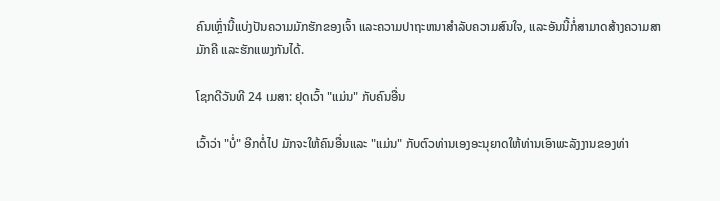ຄົນເຫຼົ່ານີ້ແບ່ງປັນຄວາມມັກຮັກຂອງເຈົ້າ ແລະຄວາມປາຖະຫນາສໍາລັບຄວາມສົນໃຈ, ແລະອັນນີ້ກໍ່ສາມາດສ້າງຄວາມສາມັກຄີ ແລະຮັກແພງກັນໄດ້.

ໂຊກດີວັນທີ 24 ເມສາ: ຢຸດເວົ້າ "ແມ່ນ" ກັບຄົນອື່ນ

ເວົ້າວ່າ "ບໍ່" ອີກຕໍ່ໄປ ມັກຈະໃຫ້ຄົນອື່ນແລະ "ແມ່ນ" ກັບຕົວທ່ານເອງອະນຸຍາດໃຫ້ທ່ານເອົາພະລັງງານຂອງທ່າ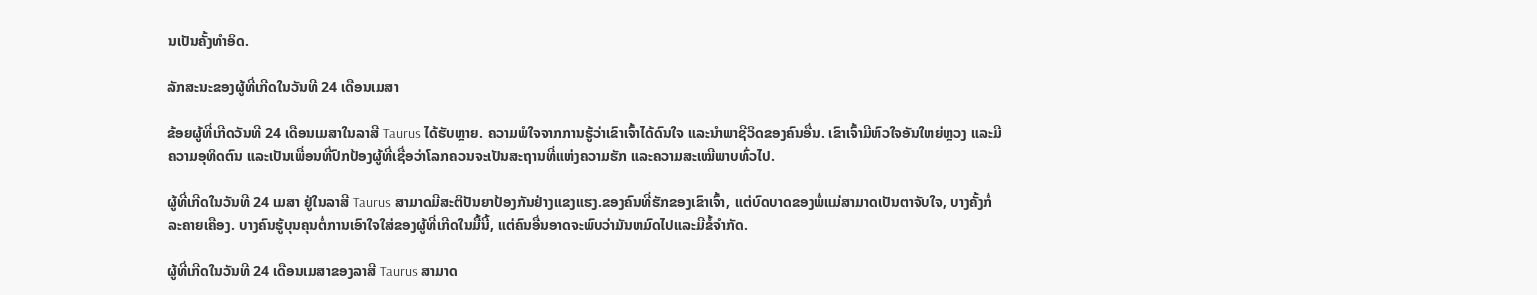ນເປັນຄັ້ງທໍາອິດ.

ລັກສະນະຂອງຜູ້ທີ່ເກີດໃນວັນທີ 24 ເດືອນເມສາ

ຂ້ອຍຜູ້ທີ່ເກີດວັນທີ 24 ເດືອນເມສາໃນລາສີ Taurus ໄດ້ຮັບຫຼາຍ. ຄວາມພໍໃຈຈາກການຮູ້ວ່າເຂົາເຈົ້າໄດ້ດົນໃຈ ແລະນໍາພາຊີວິດຂອງຄົນອື່ນ. ເຂົາເຈົ້າມີຫົວໃຈອັນໃຫຍ່ຫຼວງ ແລະມີຄວາມອຸທິດຕົນ ແລະເປັນເພື່ອນທີ່ປົກປ້ອງຜູ້ທີ່ເຊື່ອວ່າໂລກຄວນຈະເປັນສະຖານທີ່ແຫ່ງຄວາມຮັກ ແລະຄວາມສະເໝີພາບທົ່ວໄປ.

ຜູ້ທີ່ເກີດໃນວັນທີ 24 ເມສາ ຢູ່ໃນລາສີ Taurus ສາມາດມີສະຕິປັນຍາປ້ອງກັນຢ່າງແຂງແຮງ.ຂອງຄົນທີ່ຮັກຂອງເຂົາເຈົ້າ, ແຕ່ບົດບາດຂອງພໍ່ແມ່ສາມາດເປັນຕາຈັບໃຈ, ບາງຄັ້ງກໍ່ລະຄາຍເຄືອງ. ບາງຄົນຮູ້ບຸນຄຸນຕໍ່ການເອົາໃຈໃສ່ຂອງຜູ້ທີ່ເກີດໃນມື້ນີ້, ແຕ່ຄົນອື່ນອາດຈະພົບວ່າມັນຫມົດໄປແລະມີຂໍ້ຈໍາກັດ.

ຜູ້ທີ່ເກີດໃນວັນທີ 24 ເດືອນເມສາຂອງລາສີ Taurus ສາມາດ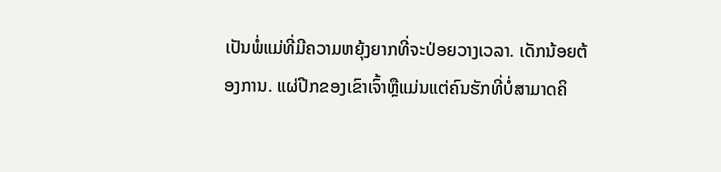ເປັນພໍ່ແມ່ທີ່ມີຄວາມຫຍຸ້ງຍາກທີ່ຈະປ່ອຍວາງເວລາ. ເດັກນ້ອຍຕ້ອງການ. ແຜ່ປີກຂອງເຂົາເຈົ້າຫຼືແມ່ນແຕ່ຄົນຮັກທີ່ບໍ່ສາມາດຄິ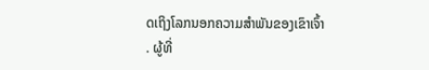ດເຖິງໂລກນອກຄວາມສໍາພັນຂອງເຂົາເຈົ້າ. ຜູ້ທີ່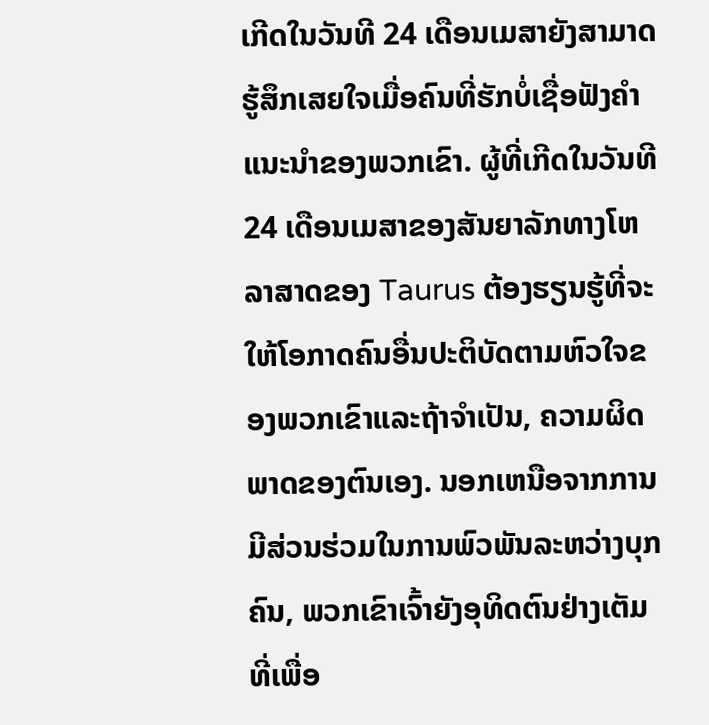ເກີດໃນວັນທີ 24 ເດືອນເມສາຍັງສາມາດຮູ້ສຶກເສຍໃຈເມື່ອຄົນທີ່ຮັກບໍ່ເຊື່ອຟັງຄໍາແນະນໍາຂອງພວກເຂົາ. ຜູ້ທີ່ເກີດໃນວັນທີ 24 ເດືອນເມສາຂອງສັນຍາລັກທາງໂຫລາສາດຂອງ Taurus ຕ້ອງຮຽນຮູ້ທີ່ຈະໃຫ້ໂອກາດຄົນອື່ນປະຕິບັດຕາມຫົວໃຈຂອງພວກເຂົາແລະຖ້າຈໍາເປັນ, ຄວາມຜິດພາດຂອງຕົນເອງ. ນອກເຫນືອຈາກການມີສ່ວນຮ່ວມໃນການພົວພັນລະຫວ່າງບຸກຄົນ, ພວກເຂົາເຈົ້າຍັງອຸທິດຕົນຢ່າງເຕັມທີ່ເພື່ອ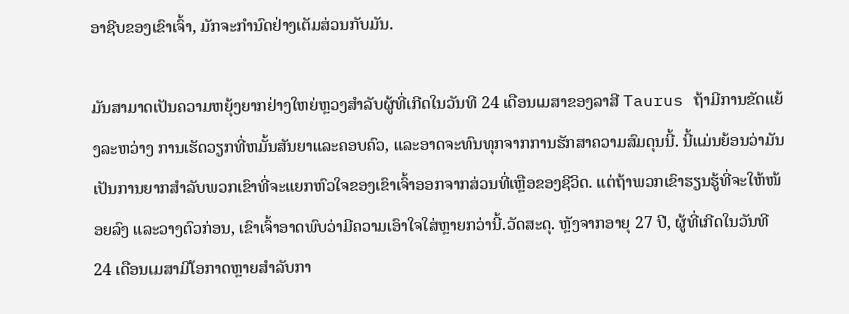ອາຊີບຂອງເຂົາເຈົ້າ, ມັກຈະກໍານົດຢ່າງເຕັມສ່ວນກັບມັນ.

ມັນສາມາດເປັນຄວາມຫຍຸ້ງຍາກຢ່າງໃຫຍ່ຫຼວງສໍາລັບຜູ້ທີ່ເກີດໃນວັນທີ 24 ເດືອນເມສາຂອງລາສີ Taurus ຖ້າມີການຂັດແຍ້ງລະຫວ່າງ ການເຮັດວຽກທີ່ຫມັ້ນສັນຍາແລະຄອບຄົວ, ແລະອາດຈະທົນທຸກຈາກການຮັກສາຄວາມສົມດຸນນີ້. ນີ້ແມ່ນຍ້ອນວ່າມັນເປັນການຍາກສໍາລັບພວກເຂົາທີ່ຈະແຍກຫົວໃຈຂອງເຂົາເຈົ້າອອກຈາກສ່ວນທີ່ເຫຼືອຂອງຊີວິດ. ແຕ່ຖ້າພວກເຂົາຮຽນຮູ້ທີ່ຈະໃຫ້ໜ້ອຍລົງ ແລະວາງຕົວກ່ອນ, ເຂົາເຈົ້າອາດພົບວ່າມີຄວາມເອົາໃຈໃສ່ຫຼາຍກວ່ານີ້.ວັດສະດຸ. ຫຼັງຈາກອາຍຸ 27 ປີ, ຜູ້ທີ່ເກີດໃນວັນທີ 24 ເດືອນເມສາມີໂອກາດຫຼາຍສໍາລັບກາ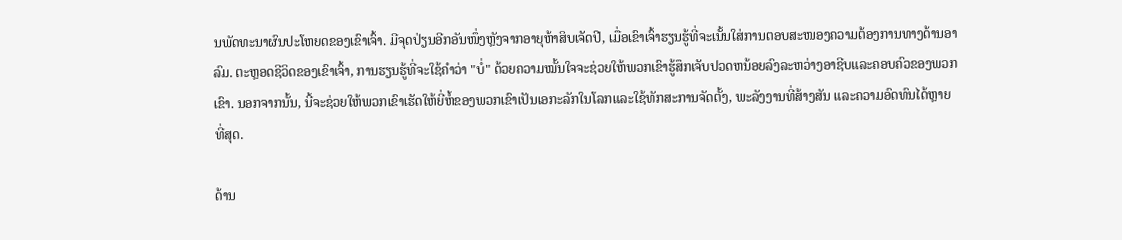ນພັດທະນາຜົນປະໂຫຍດຂອງເຂົາເຈົ້າ. ມີຈຸດປ່ຽນອີກອັນໜຶ່ງຫຼັງຈາກອາຍຸຫ້າສິບເຈັດປີ, ເມື່ອເຂົາເຈົ້າຮຽນຮູ້ທີ່ຈະເນັ້ນໃສ່ການຕອບສະໜອງຄວາມຕ້ອງການທາງດ້ານອາລົມ. ຕະຫຼອດຊີວິດຂອງເຂົາເຈົ້າ, ການຮຽນຮູ້ທີ່ຈະໃຊ້ຄໍາວ່າ "ບໍ່" ດ້ວຍຄວາມໝັ້ນໃຈຈະຊ່ວຍໃຫ້ພວກເຂົາຮູ້ສຶກເຈັບປວດຫນ້ອຍລົງລະຫວ່າງອາຊີບແລະຄອບຄົວຂອງພວກເຂົາ. ນອກຈາກນັ້ນ, ນີ້ຈະຊ່ວຍໃຫ້ພວກເຂົາເຮັດໃຫ້ຍີ່ຫໍ້ຂອງພວກເຂົາເປັນເອກະລັກໃນໂລກແລະໃຊ້ທັກສະການຈັດຕັ້ງ, ພະລັງງານທີ່ສ້າງສັນ ແລະຄວາມອົດທົນໄດ້ຫຼາຍທີ່ສຸດ.

ດ້ານ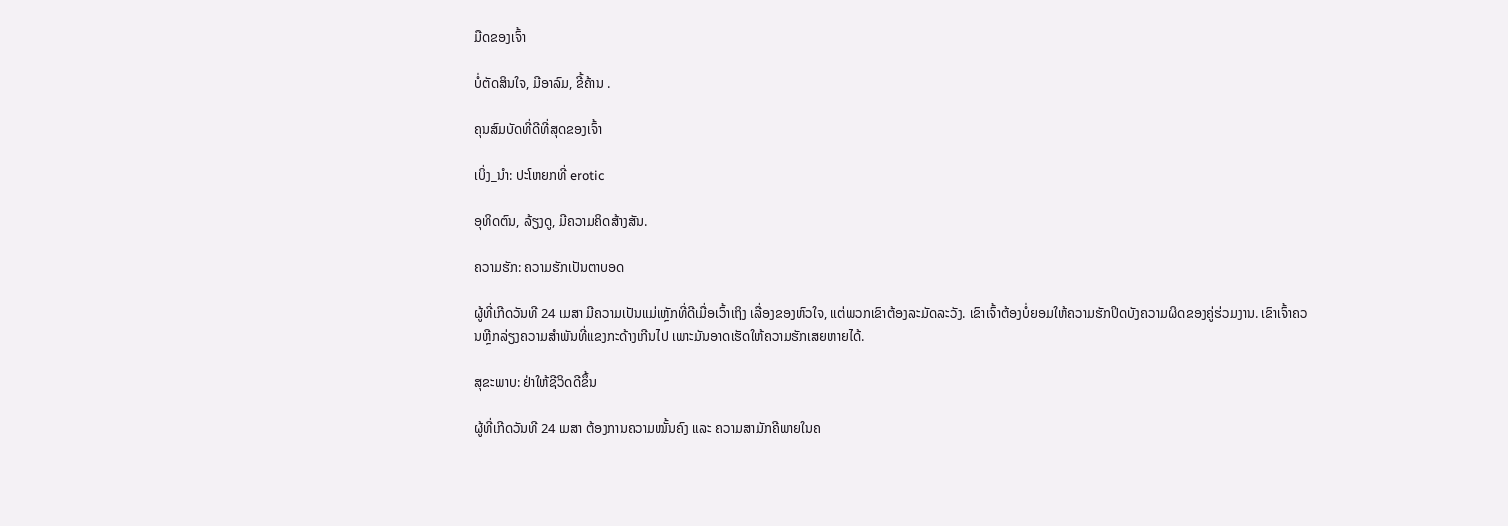ມືດຂອງເຈົ້າ

ບໍ່ຕັດສິນໃຈ, ມີອາລົມ, ຂີ້ຄ້ານ .

ຄຸນສົມບັດທີ່ດີທີ່ສຸດຂອງເຈົ້າ

ເບິ່ງ_ນຳ: ປະໂຫຍກທີ່ erotic

ອຸທິດຕົນ, ລ້ຽງດູ, ມີຄວາມຄິດສ້າງສັນ.

ຄວາມຮັກ: ຄວາມຮັກເປັນຕາບອດ

ຜູ້ທີ່ເກີດວັນທີ 24 ເມສາ ມີຄວາມເປັນແມ່ເຫຼັກທີ່ດີເມື່ອເວົ້າເຖິງ ເລື່ອງຂອງຫົວໃຈ, ແຕ່ພວກເຂົາຕ້ອງລະມັດລະວັງ. ເຂົາເຈົ້າຕ້ອງບໍ່ຍອມໃຫ້ຄວາມຮັກປິດບັງຄວາມຜິດຂອງຄູ່ຮ່ວມງານ. ເຂົາເຈົ້າຄວນຫຼີກລ່ຽງຄວາມສຳພັນທີ່ແຂງກະດ້າງເກີນໄປ ເພາະມັນອາດເຮັດໃຫ້ຄວາມຮັກເສຍຫາຍໄດ້.

ສຸຂະພາບ: ຢ່າໃຫ້ຊີວິດດີຂຶ້ນ

ຜູ້ທີ່ເກີດວັນທີ 24 ເມສາ ຕ້ອງການຄວາມໝັ້ນຄົງ ແລະ ຄວາມສາມັກຄີພາຍໃນຄ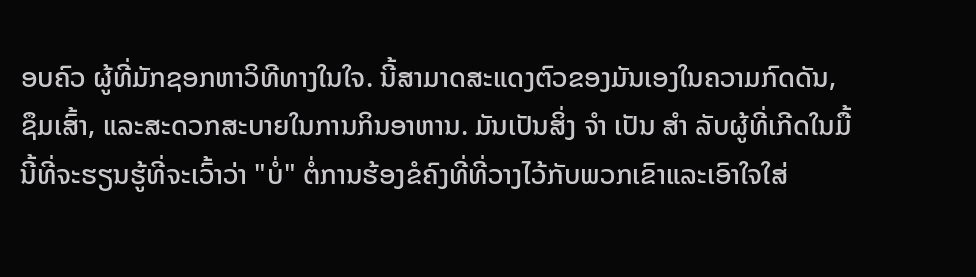ອບຄົວ ຜູ້ທີ່ມັກຊອກຫາວິທີທາງໃນໃຈ. ນີ້ສາມາດສະແດງຕົວຂອງມັນເອງໃນຄວາມກົດດັນ, ຊຶມເສົ້າ, ແລະສະດວກສະບາຍໃນການກິນອາຫານ. ມັນເປັນສິ່ງ ຈຳ ເປັນ ສຳ ລັບຜູ້ທີ່ເກີດໃນມື້ນີ້ທີ່ຈະຮຽນຮູ້ທີ່ຈະເວົ້າວ່າ "ບໍ່" ຕໍ່ການຮ້ອງຂໍຄົງທີ່ທີ່ວາງໄວ້ກັບພວກເຂົາແລະເອົາໃຈໃສ່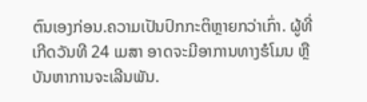ຕົນເອງກ່ອນ.ຄວາມເປັນປົກກະຕິຫຼາຍກວ່າເກົ່າ. ຜູ້ທີ່ເກີດວັນທີ 24 ເມສາ ອາດຈະມີອາການທາງຮໍໂມນ ຫຼືບັນຫາການຈະເລີນພັນ.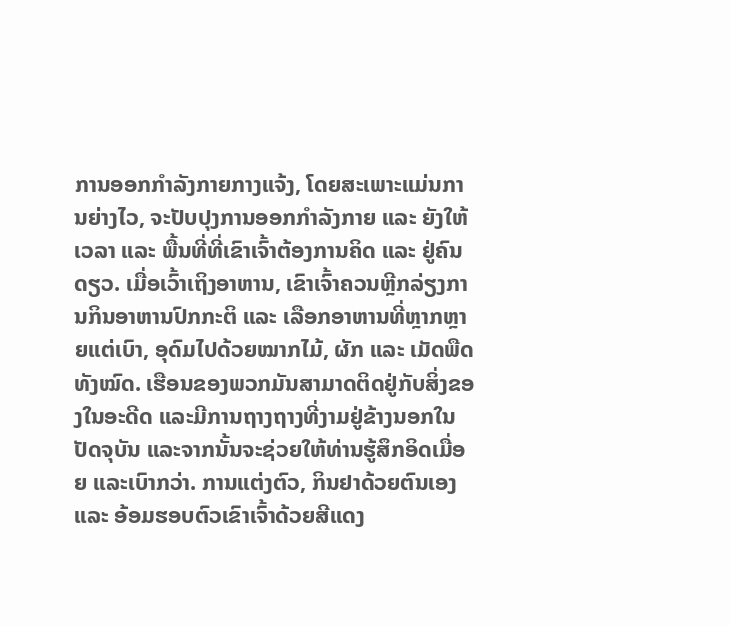ການອອກກຳລັງກາຍກາງແຈ້ງ, ໂດຍສະເພາະແມ່ນການຍ່າງໄວ, ຈະປັບປຸງການອອກກຳລັງກາຍ ແລະ ຍັງໃຫ້ເວລາ ແລະ ພື້ນທີ່ທີ່ເຂົາເຈົ້າຕ້ອງການຄິດ ແລະ ຢູ່ຄົນດຽວ. ເມື່ອເວົ້າເຖິງອາຫານ, ເຂົາເຈົ້າຄວນຫຼີກລ່ຽງການກິນອາຫານປົກກະຕິ ແລະ ເລືອກອາຫານທີ່ຫຼາກຫຼາຍແຕ່ເບົາ, ອຸດົມໄປດ້ວຍໝາກໄມ້, ຜັກ ແລະ ເມັດພືດທັງໝົດ. ເຮືອນຂອງພວກມັນສາມາດຕິດຢູ່ກັບສິ່ງຂອງໃນອະດີດ ແລະມີການຖາງຖາງທີ່ງາມຢູ່ຂ້າງນອກໃນປັດຈຸບັນ ແລະຈາກນັ້ນຈະຊ່ວຍໃຫ້ທ່ານຮູ້ສຶກອິດເມື່ອຍ ແລະເບົາກວ່າ. ການແຕ່ງຕົວ, ກິນຢາດ້ວຍຕົນເອງ ແລະ ອ້ອມຮອບຕົວເຂົາເຈົ້າດ້ວຍສີແດງ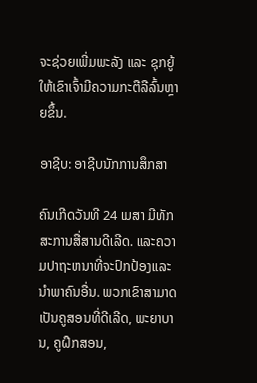ຈະຊ່ວຍເພີ່ມພະລັງ ແລະ ຊຸກຍູ້ໃຫ້ເຂົາເຈົ້າມີຄວາມກະຕືລືລົ້ນຫຼາຍຂຶ້ນ.

ອາຊີບ: ອາຊີບນັກການສຶກສາ

ຄົນເກີດວັນທີ 24 ເມສາ ມີທັກສະການສື່ສານດີເລີດ. ແລະຄວາມປາຖະຫນາທີ່ຈະປົກປ້ອງແລະນໍາພາຄົນອື່ນ. ພວກເຂົາສາມາດເປັນຄູສອນທີ່ດີເລີດ, ພະຍາບານ, ຄູຝຶກສອນ,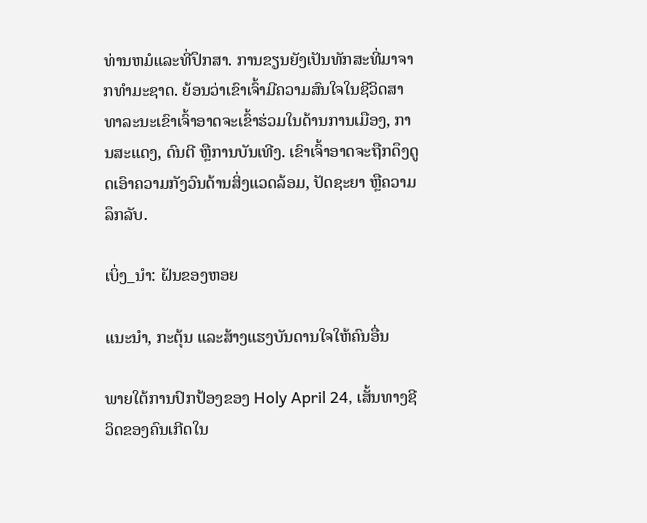ທ່ານຫມໍແລະທີ່ປຶກສາ. ການຂຽນຍັງເປັນທັກສະທີ່ມາຈາກທໍາມະຊາດ. ຍ້ອນວ່າເຂົາເຈົ້າມີຄວາມສົນໃຈໃນຊີວິດສາທາລະນະເຂົາເຈົ້າອາດຈະເຂົ້າຮ່ວມໃນດ້ານການເມືອງ, ການສະແດງ, ດົນຕີ ຫຼືການບັນເທີງ. ເຂົາເຈົ້າອາດຈະຖືກດຶງດູດເອົາຄວາມກັງວົນດ້ານສິ່ງແວດລ້ອມ, ປັດຊະຍາ ຫຼືຄວາມລຶກລັບ.

ເບິ່ງ_ນຳ: ຝັນຂອງຫອຍ

ແນະນຳ, ກະຕຸ້ນ ແລະສ້າງແຮງບັນດານໃຈໃຫ້ຄົນອື່ນ

ພາຍໃຕ້ການປົກປ້ອງຂອງ Holy April 24, ເສັ້ນທາງຊີວິດຂອງຄົນເກີດໃນ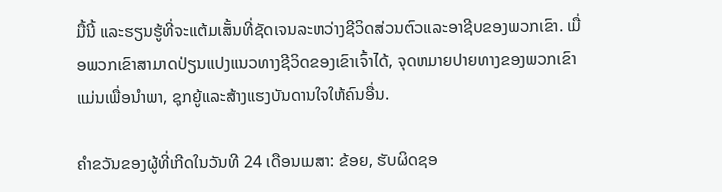ມື້ນີ້ ແລະຮຽນຮູ້ທີ່ຈະແຕ້ມເສັ້ນທີ່ຊັດເຈນລະຫວ່າງຊີວິດສ່ວນຕົວແລະອາຊີບຂອງພວກເຂົາ. ເມື່ອພວກເຂົາສາມາດປ່ຽນແປງແນວທາງຊີວິດຂອງເຂົາເຈົ້າໄດ້, ຈຸດຫມາຍປາຍທາງຂອງພວກເຂົາແມ່ນເພື່ອນໍາພາ, ຊຸກຍູ້ແລະສ້າງແຮງບັນດານໃຈໃຫ້ຄົນອື່ນ.

ຄໍາຂວັນຂອງຜູ້ທີ່ເກີດໃນວັນທີ 24 ເດືອນເມສາ: ຂ້ອຍ, ຮັບຜິດຊອ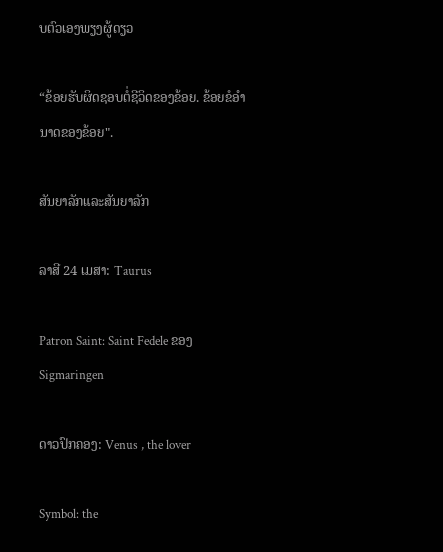ບຕົວເອງພຽງຜູ້ດຽວ

“ຂ້ອຍຮັບຜິດຊອບຕໍ່ຊີວິດຂອງຂ້ອຍ. ຂ້ອຍຂໍອຳນາດຂອງຂ້ອຍ".

ສັນຍາລັກແລະສັນຍາລັກ

ລາສີ 24 ເມສາ: Taurus

Patron Saint: Saint Fedele ຂອງ Sigmaringen

ດາວປົກຄອງ: Venus , the lover

Symbol: the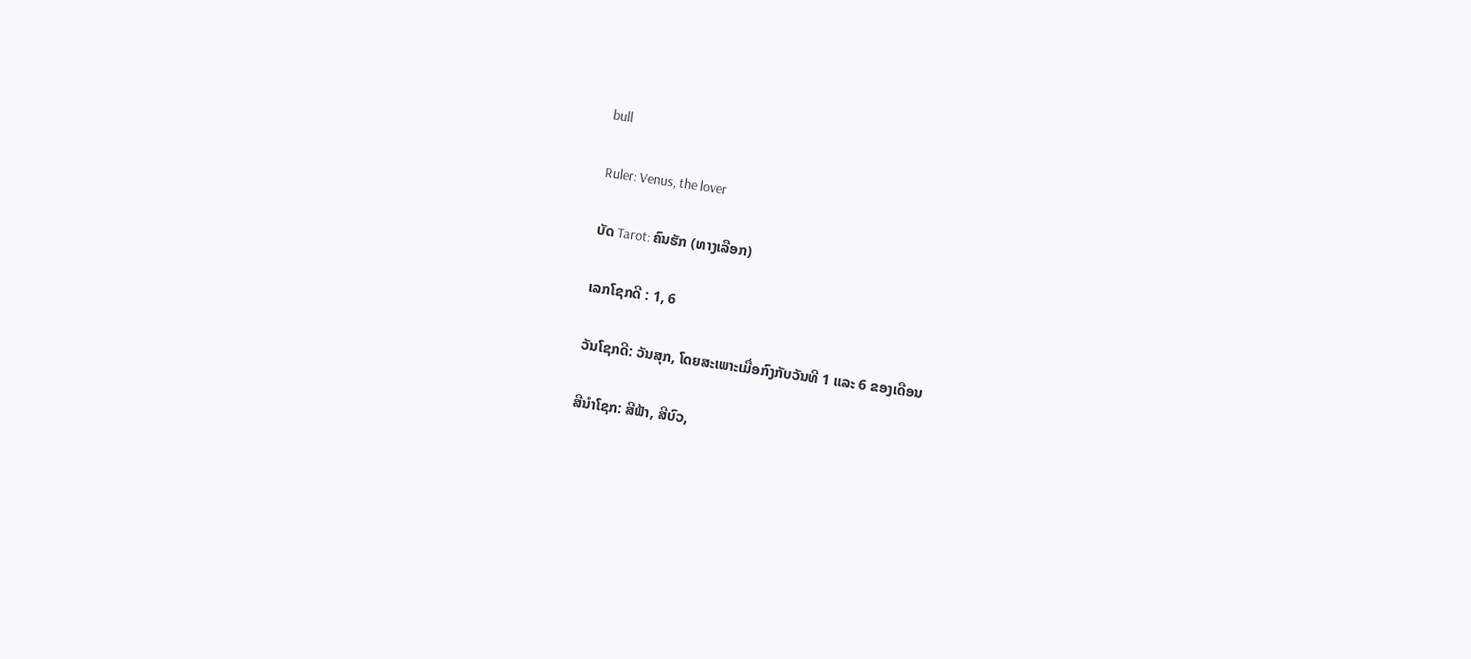bull

Ruler: Venus, the lover

ບັດ Tarot: ຄົນຮັກ (ທາງເລືອກ)

ເລກໂຊກດີ : 1, 6

ວັນໂຊກດີ: ວັນສຸກ, ໂດຍສະເພາະເມື່ອກົງກັບວັນທີ 1 ແລະ 6 ຂອງເດືອນ

ສີນຳໂຊກ: ສີຟ້າ, ສີບົວ,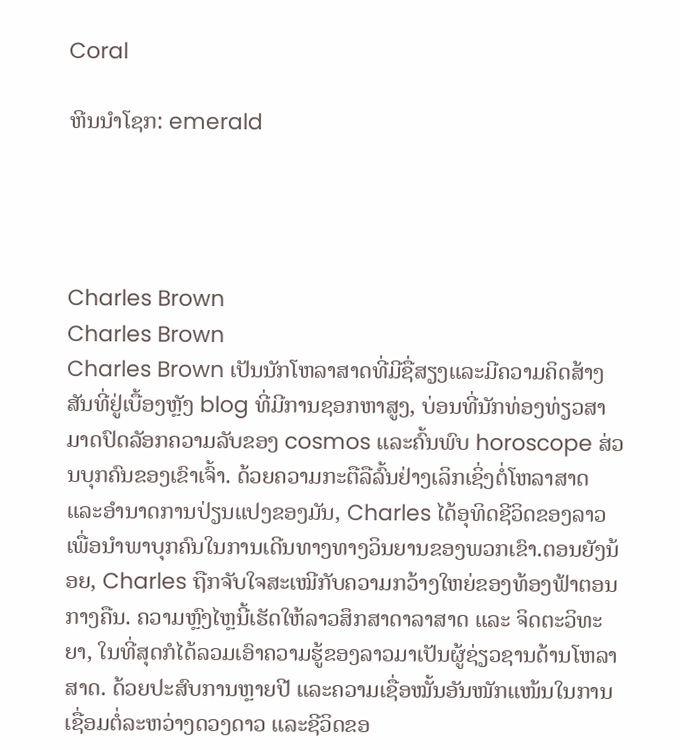Coral

ຫີນນຳໂຊກ: emerald




Charles Brown
Charles Brown
Charles Brown ເປັນນັກໂຫລາສາດທີ່ມີຊື່ສຽງແລະມີຄວາມຄິດສ້າງສັນທີ່ຢູ່ເບື້ອງຫຼັງ blog ທີ່ມີການຊອກຫາສູງ, ບ່ອນທີ່ນັກທ່ອງທ່ຽວສາມາດປົດລັອກຄວາມລັບຂອງ cosmos ແລະຄົ້ນພົບ horoscope ສ່ວນບຸກຄົນຂອງເຂົາເຈົ້າ. ດ້ວຍຄວາມກະຕືລືລົ້ນຢ່າງເລິກເຊິ່ງຕໍ່ໂຫລາສາດແລະອໍານາດການປ່ຽນແປງຂອງມັນ, Charles ໄດ້ອຸທິດຊີວິດຂອງລາວເພື່ອນໍາພາບຸກຄົນໃນການເດີນທາງທາງວິນຍານຂອງພວກເຂົາ.ຕອນຍັງນ້ອຍ, Charles ຖືກຈັບໃຈສະເໝີກັບຄວາມກວ້າງໃຫຍ່ຂອງທ້ອງຟ້າຕອນກາງຄືນ. ຄວາມຫຼົງໄຫຼນີ້ເຮັດໃຫ້ລາວສຶກສາດາລາສາດ ແລະ ຈິດຕະວິທະຍາ, ໃນທີ່ສຸດກໍໄດ້ລວມເອົາຄວາມຮູ້ຂອງລາວມາເປັນຜູ້ຊ່ຽວຊານດ້ານໂຫລາສາດ. ດ້ວຍປະສົບການຫຼາຍປີ ແລະຄວາມເຊື່ອໝັ້ນອັນໜັກແໜ້ນໃນການເຊື່ອມຕໍ່ລະຫວ່າງດວງດາວ ແລະຊີວິດຂອ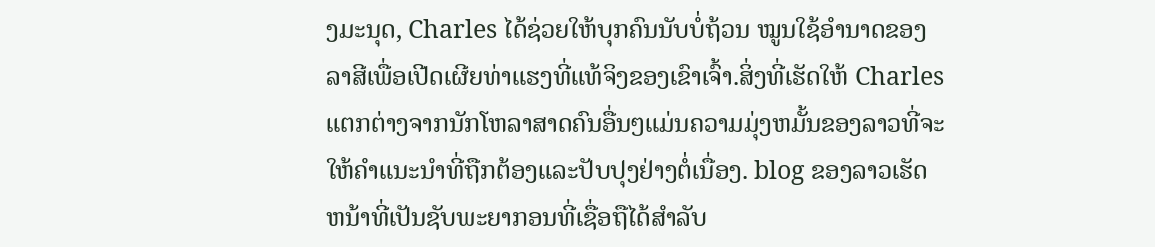ງມະນຸດ, Charles ໄດ້ຊ່ວຍໃຫ້ບຸກຄົນນັບບໍ່ຖ້ວນ ໝູນໃຊ້ອຳນາດຂອງລາສີເພື່ອເປີດເຜີຍທ່າແຮງທີ່ແທ້ຈິງຂອງເຂົາເຈົ້າ.ສິ່ງທີ່ເຮັດໃຫ້ Charles ແຕກຕ່າງຈາກນັກໂຫລາສາດຄົນອື່ນໆແມ່ນຄວາມມຸ່ງຫມັ້ນຂອງລາວທີ່ຈະໃຫ້ຄໍາແນະນໍາທີ່ຖືກຕ້ອງແລະປັບປຸງຢ່າງຕໍ່ເນື່ອງ. blog ຂອງລາວເຮັດຫນ້າທີ່ເປັນຊັບພະຍາກອນທີ່ເຊື່ອຖືໄດ້ສໍາລັບ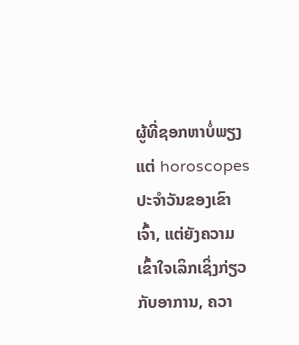ຜູ້ທີ່ຊອກຫາບໍ່ພຽງແຕ່ horoscopes ປະຈໍາວັນຂອງເຂົາເຈົ້າ, ແຕ່ຍັງຄວາມເຂົ້າໃຈເລິກເຊິ່ງກ່ຽວກັບອາການ, ຄວາ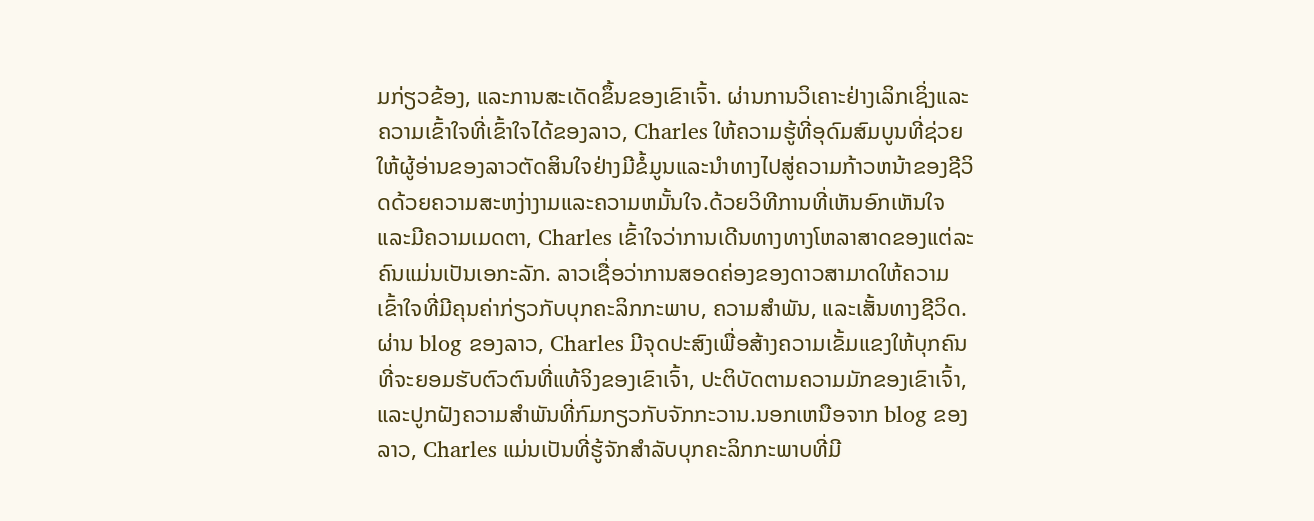ມກ່ຽວຂ້ອງ, ແລະການສະເດັດຂຶ້ນຂອງເຂົາເຈົ້າ. ຜ່ານການວິເຄາະຢ່າງເລິກເຊິ່ງແລະຄວາມເຂົ້າໃຈທີ່ເຂົ້າໃຈໄດ້ຂອງລາວ, Charles ໃຫ້ຄວາມຮູ້ທີ່ອຸດົມສົມບູນທີ່ຊ່ວຍໃຫ້ຜູ້ອ່ານຂອງລາວຕັດສິນໃຈຢ່າງມີຂໍ້ມູນແລະນໍາທາງໄປສູ່ຄວາມກ້າວຫນ້າຂອງຊີວິດດ້ວຍຄວາມສະຫງ່າງາມແລະຄວາມຫມັ້ນໃຈ.ດ້ວຍວິທີການທີ່ເຫັນອົກເຫັນໃຈແລະມີຄວາມເມດຕາ, Charles ເຂົ້າໃຈວ່າການເດີນທາງທາງໂຫລາສາດຂອງແຕ່ລະຄົນແມ່ນເປັນເອກະລັກ. ລາວເຊື່ອວ່າການສອດຄ່ອງຂອງດາວສາມາດໃຫ້ຄວາມເຂົ້າໃຈທີ່ມີຄຸນຄ່າກ່ຽວກັບບຸກຄະລິກກະພາບ, ຄວາມສໍາພັນ, ແລະເສັ້ນທາງຊີວິດ. ຜ່ານ blog ຂອງລາວ, Charles ມີຈຸດປະສົງເພື່ອສ້າງຄວາມເຂັ້ມແຂງໃຫ້ບຸກຄົນທີ່ຈະຍອມຮັບຕົວຕົນທີ່ແທ້ຈິງຂອງເຂົາເຈົ້າ, ປະຕິບັດຕາມຄວາມມັກຂອງເຂົາເຈົ້າ, ແລະປູກຝັງຄວາມສໍາພັນທີ່ກົມກຽວກັບຈັກກະວານ.ນອກເຫນືອຈາກ blog ຂອງລາວ, Charles ແມ່ນເປັນທີ່ຮູ້ຈັກສໍາລັບບຸກຄະລິກກະພາບທີ່ມີ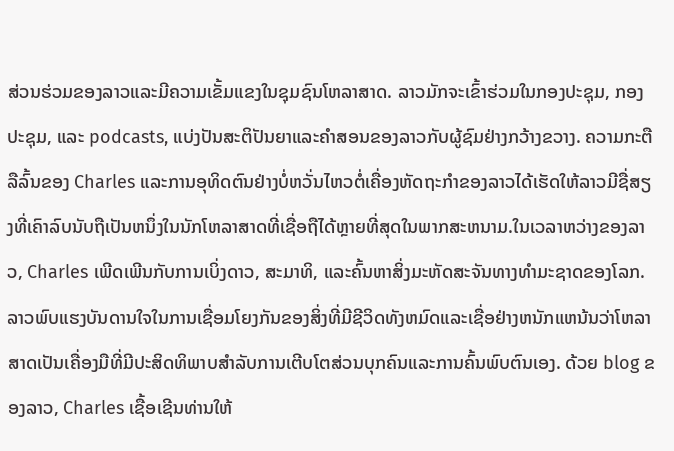ສ່ວນຮ່ວມຂອງລາວແລະມີຄວາມເຂັ້ມແຂງໃນຊຸມຊົນໂຫລາສາດ. ລາວມັກຈະເຂົ້າຮ່ວມໃນກອງປະຊຸມ, ກອງປະຊຸມ, ແລະ podcasts, ແບ່ງປັນສະຕິປັນຍາແລະຄໍາສອນຂອງລາວກັບຜູ້ຊົມຢ່າງກວ້າງຂວາງ. ຄວາມກະຕືລືລົ້ນຂອງ Charles ແລະການອຸທິດຕົນຢ່າງບໍ່ຫວັ່ນໄຫວຕໍ່ເຄື່ອງຫັດຖະກໍາຂອງລາວໄດ້ເຮັດໃຫ້ລາວມີຊື່ສຽງທີ່ເຄົາລົບນັບຖືເປັນຫນຶ່ງໃນນັກໂຫລາສາດທີ່ເຊື່ອຖືໄດ້ຫຼາຍທີ່ສຸດໃນພາກສະຫນາມ.ໃນເວລາຫວ່າງຂອງລາວ, Charles ເພີດເພີນກັບການເບິ່ງດາວ, ສະມາທິ, ແລະຄົ້ນຫາສິ່ງມະຫັດສະຈັນທາງທໍາມະຊາດຂອງໂລກ. ລາວພົບແຮງບັນດານໃຈໃນການເຊື່ອມໂຍງກັນຂອງສິ່ງທີ່ມີຊີວິດທັງຫມົດແລະເຊື່ອຢ່າງຫນັກແຫນ້ນວ່າໂຫລາສາດເປັນເຄື່ອງມືທີ່ມີປະສິດທິພາບສໍາລັບການເຕີບໂຕສ່ວນບຸກຄົນແລະການຄົ້ນພົບຕົນເອງ. ດ້ວຍ blog ຂອງລາວ, Charles ເຊື້ອເຊີນທ່ານໃຫ້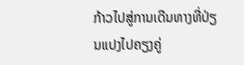ກ້າວໄປສູ່ການເດີນທາງທີ່ປ່ຽນແປງໄປຄຽງຄູ່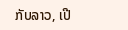ກັບລາວ, ເປີ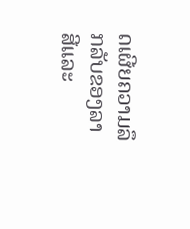ດເຜີຍຄວາມລຶກລັບຂອງລາສີແລະ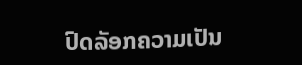ປົດລັອກຄວາມເປັນ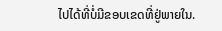ໄປໄດ້ທີ່ບໍ່ມີຂອບເຂດທີ່ຢູ່ພາຍໃນ.